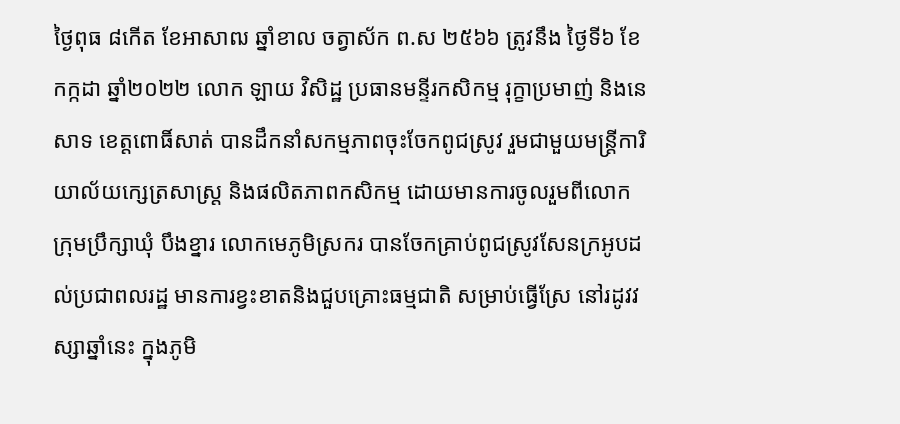ថ្ងៃពុធ ៨កើត ខែអាសាឍ ឆ្នាំខាល ចត្វាស័ក ព.ស ២៥៦៦ ត្រូវនឹង ថ្ងៃទី៦ ខែកក្កដា ឆ្នាំ២០២២ លោក ឡាយ វិសិដ្ឋ ប្រធានមន្ទីរកសិកម្ម រុក្ខាប្រមាញ់ និងនេសាទ ខេត្តពោធិ៍សាត់ បានដឹកនាំសកម្មភាពចុះចែកពូជស្រូវ រួមជាមួយមន្ត្រីការិយាល័យក្សេត្រសាស្ត្រ និងផលិតភាពកសិកម្ម ដោយមានការចូលរួមពីលោកក្រុមប្រឹក្សាឃុំ បឹងខ្នារ លោកមេភូមិស្រករ បានចែកគ្រាប់ពូជស្រូវសែនក្រអូបដល់ប្រជាពលរដ្ឋ មានការខ្វះខាតនិងជួបគ្រោះធម្មជាតិ សម្រាប់ធ្វើស្រែ នៅរដូវវស្សាឆ្នាំនេះ ក្នុងភូមិ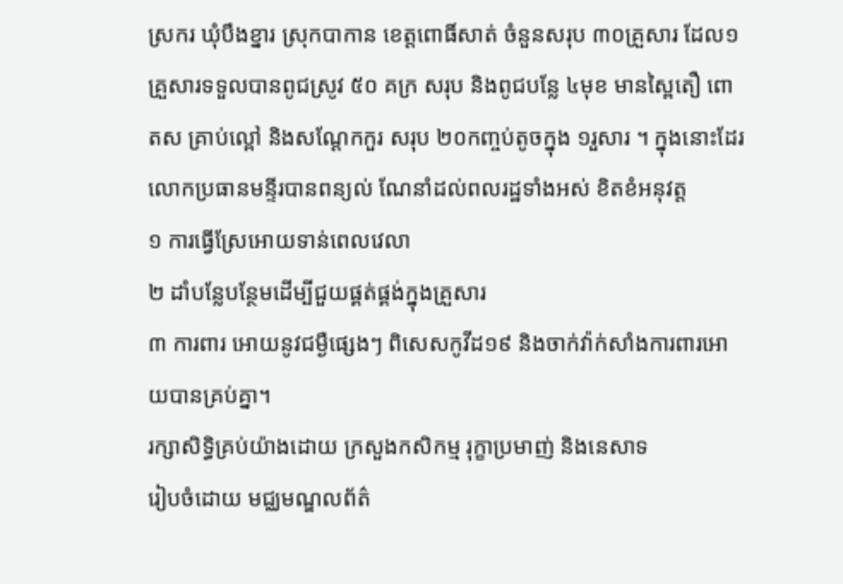ស្រករ ឃុំបឹងខ្នារ ស្រុកបាកាន ខេត្តពោធិ៍សាត់ ចំនួនសរុប ៣០គ្រួសារ ដែល១គ្រួសារទទួលបានពូជស្រូវ ៥០ គក្រ សរុប និងពូជបន្លែ ៤មុខ មានស្ពៃតឿ ពោតស គ្រាប់ល្ពៅ និងសណ្ដែកកួរ សរុប ២០កញ្ចប់តូចក្នុង ១រួសារ ។ ក្នុងនោះដែរលោកប្រធានមន្ទីរបានពន្យល់ ណែនាំដល់ពលរដ្ឋទាំងអស់ ខិតខំអនុវត្ត
១ ការធ្វើស្រែអោយទាន់ពេលវេលា
២ ដាំបន្លែបន្ថែមដើម្បីជួយផ្គត់ផ្គង់ក្នុងគ្រួសារ
៣ ការពារ អោយនូវជម្ងឺផ្សេងៗ ពិសេសកូវីដ១៩ និងចាក់វ៉ាក់សាំងការពារអោយបានគ្រប់គ្នា។
រក្សាសិទិ្ធគ្រប់យ៉ាងដោយ ក្រសួងកសិកម្ម រុក្ខាប្រមាញ់ និងនេសាទ
រៀបចំដោយ មជ្ឈមណ្ឌលព័ត៌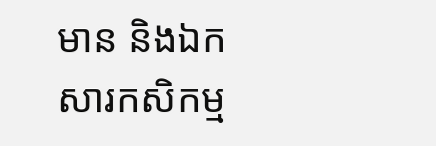មាន និងឯកសារកសិកម្ម